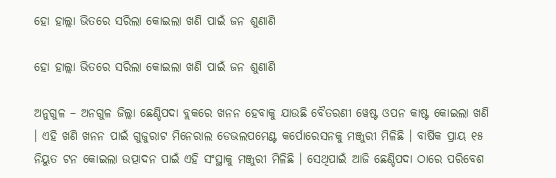ହୋ ହାଲ୍ଲା ଭିତରେ ସରିଲା କୋଇଲା ଖଣି ପାଇଁ ଜନ ଶୁଣାଣି

ହୋ ହାଲ୍ଲା ଭିତରେ ସରିଲା କୋଇଲା ଖଣି ପାଇଁ ଜନ ଶୁଣାଣି

ଅନୁଗୁଳ – ଅନଗୁଳ ଜିଲ୍ଲା ଛେଣ୍ଡିପଦା ବ୍ଲକରେ ଖନନ ହେବାକୁ ଯାଉଛି ବୈତରଣୀ ୱେଷ୍ଟ ଓପନ କାଷ୍ଟ କୋଇଲା ଖଣି । ଏହି ଖଣି ଖନନ ପାଇଁ ଗୁଜୁରାଟ ମିନେରାଲ ଡେଭଲପମେଣ୍ଟ କର୍ପୋରେସନକୁ ମଞ୍ଜୁରୀ ମିଳିଛି । ବାର୍ଷିକ ପ୍ରାୟ ୧୫ ନିୟୁତ ଟନ କୋଇଲା ଉତ୍ପାଦନ ପାଇଁ ଏହି ସଂସ୍ଥାକୁ ମଞ୍ଜୁରୀ ମିଳିଛି । ସେଥିପାଇଁ ଆଜି ଛେଣ୍ଡିପଦା ଠାରେ ପରିବେଶ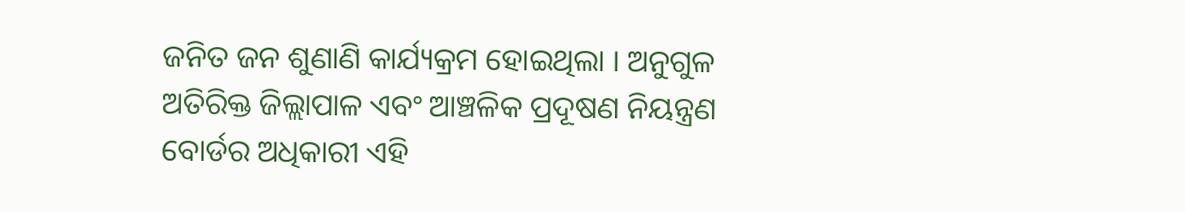ଜନିତ ଜନ ଶୁଣାଣି କାର୍ଯ୍ୟକ୍ରମ ହୋଇଥିଲା । ଅନୁଗୁଳ ଅତିରିକ୍ତ ଜିଲ୍ଲାପାଳ ଏବଂ ଆଞ୍ଚଳିକ ପ୍ରଦୂଷଣ ନିୟନ୍ତ୍ରଣ ବୋର୍ଡର ଅଧିକାରୀ ଏହି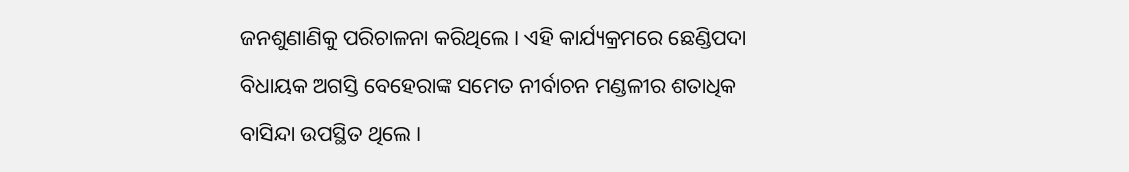ଜନଶୁଣାଣିକୁ ପରିଚାଳନା କରିଥିଲେ । ଏହି କାର୍ଯ୍ୟକ୍ରମରେ ଛେଣ୍ଡିପଦା ବିଧାୟକ ଅଗସ୍ତି ବେହେରାଙ୍କ ସମେତ ନୀର୍ବାଚନ ମଣ୍ଡଳୀର ଶତାଧିକ ବାସିନ୍ଦା ଉପସ୍ଥିତ ଥିଲେ ।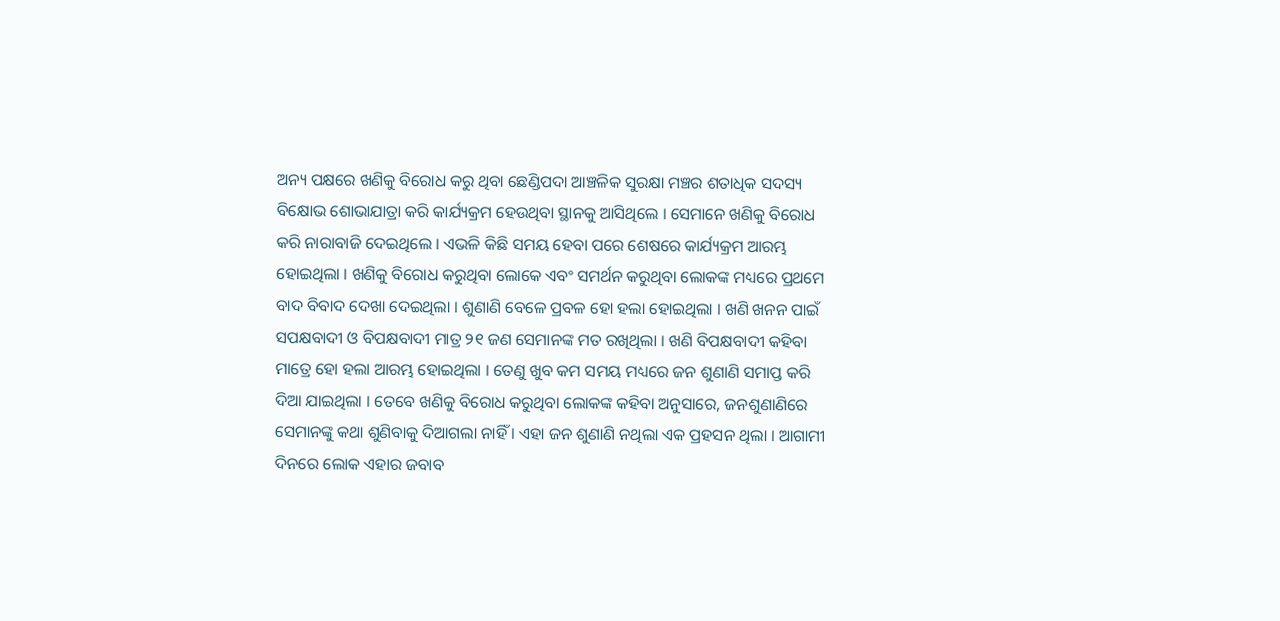ଅନ୍ୟ ପକ୍ଷରେ ଖଣିକୁ ବିରୋଧ କରୁ ଥିବା ଛେଣ୍ଡିପଦା ଆଞ୍ଚଳିକ ସୁରକ୍ଷା ମଞ୍ଚର ଶତାଧିକ ସଦସ୍ୟ ବିକ୍ଷୋଭ ଶୋଭାଯାତ୍ରା କରି କାର୍ଯ୍ୟକ୍ରମ ହେଉଥିବା ସ୍ଥାନକୁ ଆସିଥିଲେ । ସେମାନେ ଖଣିକୁ ବିରୋଧ କରି ନାରାବାଜି ଦେଇଥିଲେ । ଏଭଳି କିଛି ସମୟ ହେବା ପରେ ଶେଷରେ କାର୍ଯ୍ୟକ୍ରମ ଆରମ୍ଭ ହୋଇଥିଲା । ଖଣିକୁ ବିରୋଧ କରୁଥିବା ଲୋକେ ଏବଂ ସମର୍ଥନ କରୁଥିବା ଲୋକଙ୍କ ମଧ୍ୟରେ ପ୍ରଥମେ ବାଦ ବିବାଦ ଦେଖା ଦେଇଥିଲା । ଶୁଣାଣି ବେଳେ ପ୍ରବଳ ହୋ ହଲା ହୋଇଥିଲା । ଖଣି ଖନନ ପାଇଁ ସପକ୍ଷବାଦୀ ଓ ବିପକ୍ଷବାଦୀ ମାତ୍ର ୨୧ ଜଣ ସେମାନଙ୍କ ମତ ରଖିଥିଲା । ଖଣି ବିପକ୍ଷବାଦୀ କହିବା ମାତ୍ରେ ହୋ ହଲା ଆରମ୍ଭ ହୋଇଥିଲା । ତେଣୁ ଖୁବ କମ ସମୟ ମଧ୍ୟରେ ଜନ ଶୁଣାଣି ସମାପ୍ତ କରି ଦିଆ ଯାଇଥିଲା । ତେବେ ଖଣିକୁ ବିରୋଧ କରୁଥିବା ଲୋକଙ୍କ କହିବା ଅନୁସାରେ, ଜନଶୁଣାଣିରେ ସେମାନଙ୍କୁ କଥା ଶୁଣିବାକୁ ଦିଆଗଲା ନାହିଁ । ଏହା ଜନ ଶୁଣାଣି ନଥିଲା ଏକ ପ୍ରହସନ ଥିଲା । ଆଗାମୀ ଦିନରେ ଲୋକ ଏହାର ଜବାବ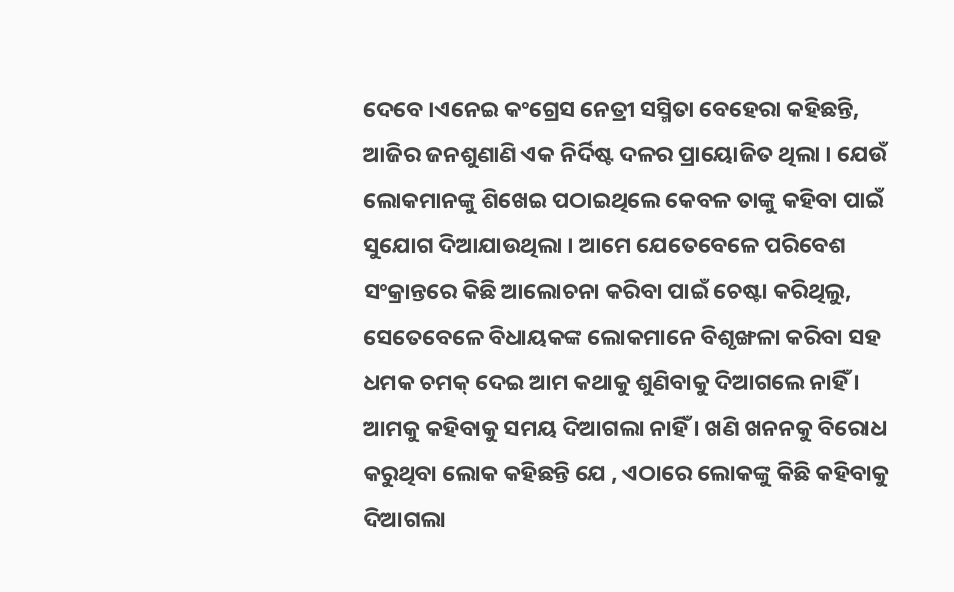ଦେବେ ।ଏନେଇ କଂଗ୍ରେସ ନେତ୍ରୀ ସସ୍ମିତା ବେହେରା କହିଛନ୍ତି, ଆଜିର ଜନଶୁଣାଣି ଏକ ନିର୍ଦିଷ୍ଟ ଦଳର ପ୍ରାୟୋଜିତ ଥିଲା । ଯେଉଁ ଲୋକମାନଙ୍କୁ ଶିଖେଇ ପଠାଇଥିଲେ କେବଳ ତାଙ୍କୁ କହିବା ପାଇଁ ସୁଯୋଗ ଦିଆଯାଉଥିଲା । ଆମେ ଯେତେବେଳେ ପରିବେଶ ସଂକ୍ରାନ୍ତରେ କିଛି ଆଲୋଚନା କରିବା ପାଇଁ ଚେଷ୍ଟା କରିଥିଲୁ, ସେତେବେଳେ ବିଧାୟକଙ୍କ ଲୋକମାନେ ବିଶୃଙ୍ଖଳା କରିବା ସହ ଧମକ ଚମକ୍‌ ଦେଇ ଆମ କଥାକୁ ଶୁଣିବାକୁ ଦିଆଗଲେ ନାହିଁ । ଆମକୁ କହିବାକୁ ସମୟ ଦିଆଗଲା ନାହିଁ । ଖଣି ଖନନକୁ ବିରୋଧ କରୁଥିବା ଲୋକ କହିଛନ୍ତି ଯେ , ଏଠାରେ ଲୋକଙ୍କୁ କିଛି କହିବାକୁ ଦିଆଗଲା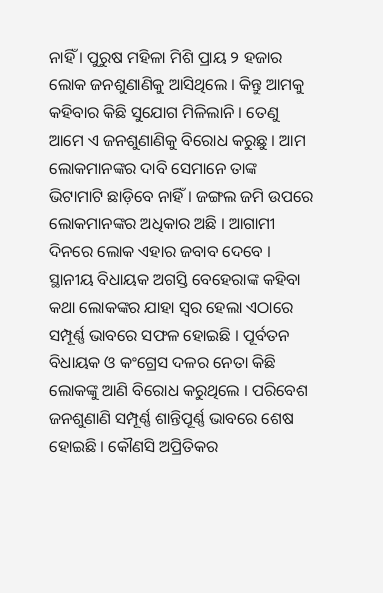ନାହିଁ । ପୁରୁଷ ମହିଳା ମିଶି ପ୍ରାୟ ୨ ହଜାର ଲୋକ ଜନଶୁଣାଣିକୁ ଆସିଥିଲେ । କିନ୍ତୁ ଆମକୁ କହିବାର କିଛି ସୁଯୋଗ ମିଳିଲାନି । ତେଣୁ ଆମେ ଏ ଜନଶୁଣାଣିକୁ ବିରୋଧ କରୁଛୁ । ଆମ ଲୋକମାନଙ୍କର ଦାବି ସେମାନେ ତାଙ୍କ ଭିଟାମାଟି ଛାଡ଼ିବେ ନାହିଁ । ଜଙ୍ଗଲ ଜମି ଉପରେ ଲୋକମାନଙ୍କର ଅଧିକାର ଅଛି । ଆଗାମୀ ଦିନରେ ଲୋକ ଏହାର ଜବାବ ଦେବେ । ସ୍ଥାନୀୟ ବିଧାୟକ ଅଗସ୍ତି ବେହେରାଙ୍କ କହିବା କଥା ଲୋକଙ୍କର ଯାହା ସ୍ବର ହେଲା ଏଠାରେ ସମ୍ପୂର୍ଣ୍ଣ ଭାବରେ ସଫଳ ହୋଇଛି । ପୂର୍ବତନ ବିଧାୟକ ଓ କଂଗ୍ରେସ ଦଳର ନେତା କିଛି ଲୋକଙ୍କୁ ଆଣି ବିରୋଧ କରୁଥିଲେ । ପରିବେଶ ଜନଶୁଣାଣି ସମ୍ପୂର୍ଣ୍ଣ ଶାନ୍ତିପୂର୍ଣ୍ଣ ଭାବରେ ଶେଷ ହୋଇଛି । କୌଣସି ଅପ୍ରିତିକର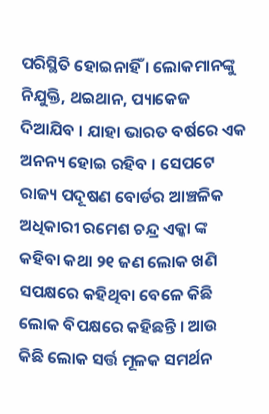ପରିସ୍ଥିତି ହୋଇନାହିଁ । ଲୋକମାନଙ୍କୁ ନିଯୁକ୍ତି, ଥଇଥାନ, ପ୍ୟାକେଜ ଦିଆଯିବ । ଯାହା ଭାରତ ବର୍ଷରେ ଏକ ଅନନ୍ୟ ହୋଇ ରହିବ । ସେପଟେ ରାଜ୍ୟ ପଦୂଷଣ ବୋର୍ଡର ଆଞ୍ଚଳିକ ଅଧିକାରୀ ରମେଶ ଚନ୍ଦ୍ର ଏକ୍କା ଙ୍କ କହିବା କଥା ୨୧ ଜଣ ଲୋକ ଖଣି ସପକ୍ଷରେ କହିଥିବା ବେଳେ କିଛି ଲୋକ ବିପକ୍ଷରେ କହିଛନ୍ତି । ଆଉ କିଛି ଲୋକ ସର୍ତ୍ତ ମୂଳକ ସମର୍ଥନ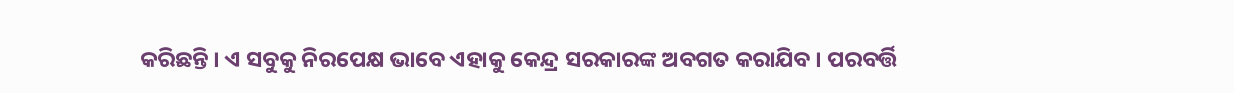କରିଛନ୍ତି । ଏ ସବୁକୁ ନିରପେକ୍ଷ ଭାବେ ଏହାକୁ କେନ୍ଦ୍ର ସରକାରଙ୍କ ଅବଗତ କରାଯିବ । ପରବର୍ତ୍ତି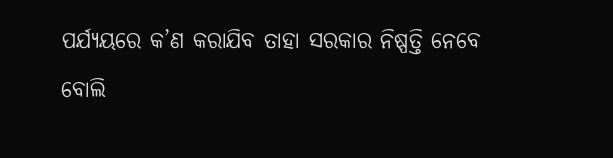ପର୍ଯ୍ୟୟରେ କ’ଣ କରାଯିବ ତାହା ସରକାର ନିଷ୍ପତ୍ତି ନେବେ ବୋଲି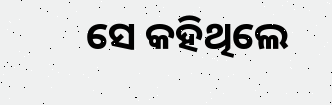ସେ କହିଥିଲେ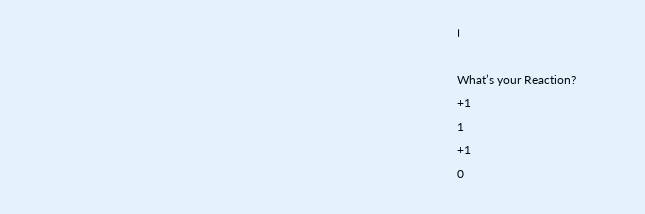।

What’s your Reaction?
+1
1
+1
0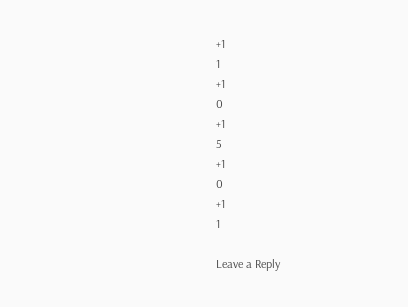+1
1
+1
0
+1
5
+1
0
+1
1

Leave a Reply